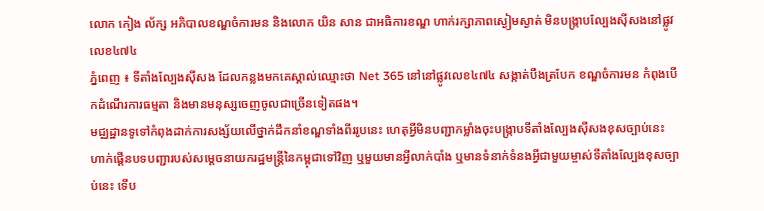លោក កៀង ល័ក្ស អភិបាលខណ្ឌចំការមន និងលោក យិន សាន ជាអធិការខណ្ឌ ហាក់រក្សាភាពស្ងៀមស្ងាត់ មិនបង្ក្រាបល្បែងស៊ីសងនៅផ្លូវលេខ៤៧៤
ភ្នំពេញ ៖ ទីតាំងល្បែងសុីសង ដែលកន្លងមកគេស្គាល់ឈ្មោះថា Net 365 នៅនៅផ្លូវលេខ៤៧៤ សង្កាត់បឹងត្របែក ខណ្ឌចំការមន កំពុងបើកដំណើរការធម្មតា និងមានមនុស្សចេញចូលជាច្រើនទៀតផង។
មជ្ឈដ្ឋានទូទៅកំពុងដាក់ការសង្ស័យលើថ្នាក់ដឹកនាំខណ្ឌទាំងពីររូបនេះ ហេតុអ្វីមិនបញ្ជាកម្លាំងចុះបង្ក្រាបទីតាំងល្បែងស៊ីសងខុសច្បាប់នេះ ហាក់ផ្គើនបទបញ្ជារបស់សម្ដេចនាយករដ្ឋមន្ត្រីនៃកម្ពុជាទៅវិញ ឬមួយមានអ្វីលាក់បាំង ឬមានទំនាក់ទំនងអ្វីជាមួយម្ចាស់ទីតាំងល្បែងខុសច្បាប់នេះ ទើប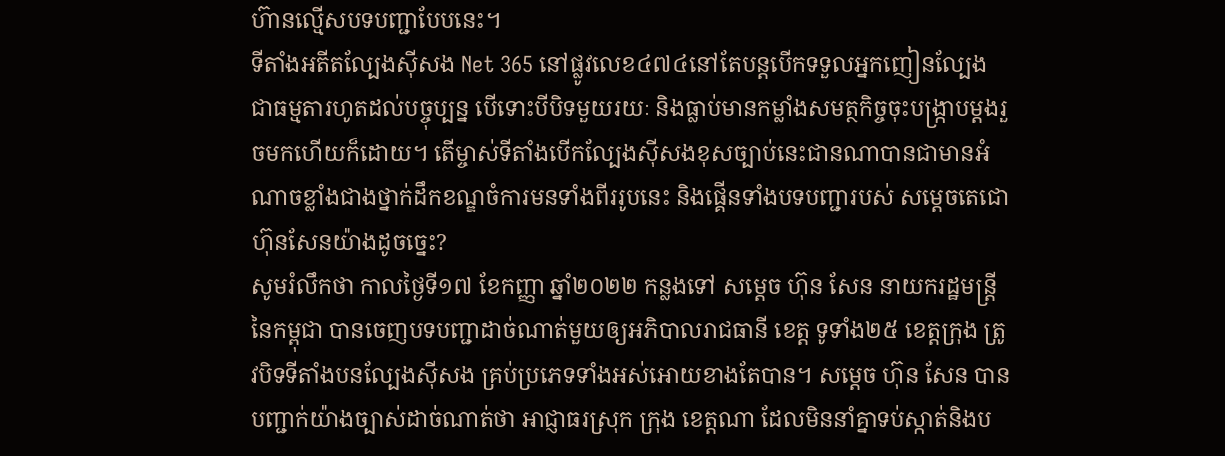ហ៊ានល្មើសបទបញ្ជាបែបនេះ។
ទីតាំងអតីតល្បែងស៊ីសង Net 365 នៅផ្លូវលេខ៤៧៤នៅតែបន្តបើកទទួលអ្នកញៀនល្បែងជាធម្មតារហូតដល់បច្ចុប្បន្ន បើទោះបីបិទមួយរយៈ និងធ្លាប់មានកម្លាំងសមត្ថកិច្ចចុះបង្ក្រាបម្ដងរួចមកហើយក៏ដោយ។ តើម្ចាស់ទីតាំងបើកល្បែងស៊ីសងខុសច្បាប់នេះជានណាបានជាមានអំណាចខ្លាំងជាងថ្នាក់ដឹកខណ្ឌចំការមនទាំងពីររូបនេះ និងផ្គើនទាំងបទបញ្ជារបស់ សម្ដេចតេជោហ៊ុនសែនយ៉ាងដូចច្នេះ?
សូមរំលឹកថា កាលថ្ងៃទី១៧ ខែកញ្ញា ឆ្នាំ២០២២ កន្លងទៅ សម្ដេច ហ៊ុន សែន នាយករដ្ឋមន្ត្រីនៃកម្ពុជា បានចេញបទបញ្ជាដាច់ណាត់មួយឲ្យអភិបាលរាជធានី ខេត្ត ទូទាំង២៥ ខេត្តក្រុង ត្រូវបិទទីតាំងបនល្បែងស៊ីសង គ្រប់ប្រភេទទាំងអស់អោយខាងតែបាន។ សម្តេច ហ៊ុន សែន បានបញ្ជាក់យ៉ាងច្បាស់ដាច់ណាត់ថា អាជ្ញាធរស្រុក ក្រុង ខេត្តណា ដែលមិននាំគ្នាទប់ស្កាត់និងប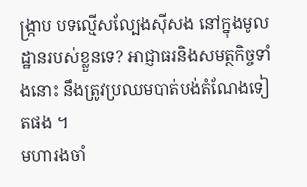ង្ក្រាប បទល្មើសល្បែងស៊ីសង នៅក្នុងមូលដ្ឋានរបស់ខ្លួនទេ? អាជ្ញាធរនិងសមត្ថកិច្ចទាំងនោះ នឹងត្រូវប្រឈមបាត់បង់តំណែងទៀតផង ។
មហារងចាំ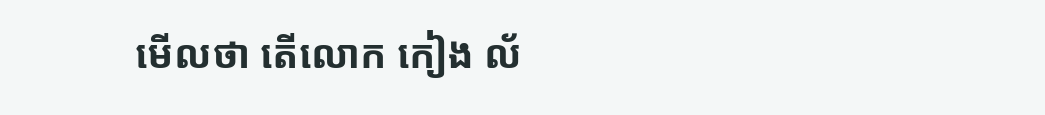មេីលថា តេីលោក កៀង ល័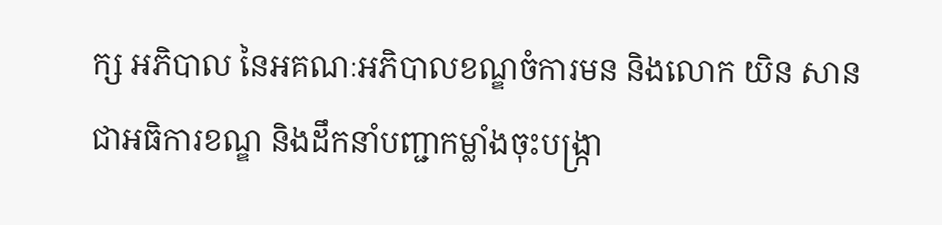ក្ស អភិបាល នៃអគណៈអភិបាលខណ្ឌចំការមន និងលោក យិន សាន ជាអធិការខណ្ឌ និងដឹកនាំបញ្ជាកម្លាំងចុះបង្ក្រា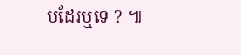បដែរឬទេ ? ៕